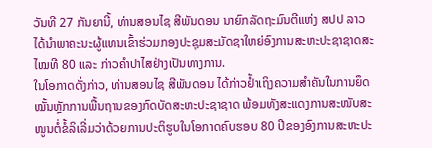ວັນທີ 27 ກັນຍານີ້, ທ່ານສອນໄຊ ສີພັນດອນ ນາຍົກລັດຖະມົນຕີແຫ່ງ ສປປ ລາວໄດ້ນຳພາຄະນະຜູ້ແທນເຂົ້າຮ່ວມກອງປະຊຸມສະມັດຊາໃຫຍ່ອົງການສະຫະປະຊາຊາດສະໄໝທີ 80 ແລະ ກ່າວຄຳປາໄສຢ່າງເປັນທາງການ.
ໃນໂອກາດດັ່ງກ່າວ, ທ່ານສອນໄຊ ສີພັນດອນ ໄດ້ກ່າວຢ້ຳເຖິງຄວາມສຳຄັນໃນການຍຶດໝັ້ນຫຼັກການພື້ນຖານຂອງກົດບັດສະຫະປະຊາຊາດ ພ້ອມທັງສະແດງການສະໜັບສະໜູນຕໍ່ຂໍ້ລິເລີ່ມວ່າດ້ວຍການປະຕິຮູບໃນໂອກາດຄົບຮອບ 80 ປີຂອງອົງການສະຫະປະ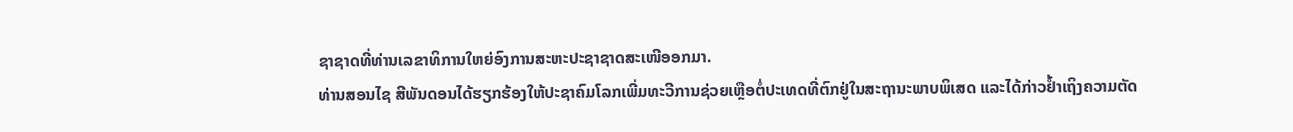ຊາຊາດທີ່ທ່ານເລຂາທິການໃຫຍ່ອົງການສະຫະປະຊາຊາດສະເໜີອອກມາ.
ທ່ານສອນໄຊ ສີພັນດອນໄດ້ຮຽກຮ້ອງໃຫ້ປະຊາຄົມໂລກເພີ່ມທະວີການຊ່ວຍເຫຼືອຕໍ່ປະເທດທີ່ຕົກຢູ່ໃນສະຖານະພາບພິເສດ ແລະໄດ້ກ່າວຢ້ຳເຖິງຄວາມຕັດ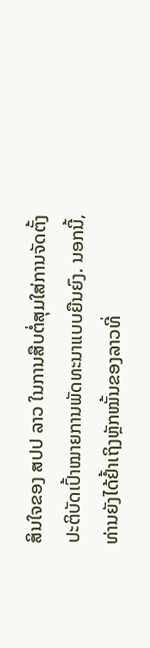ສິນໃຈຂອງ ສປປ ລາວ ໃນການສືບຕໍ່ສຸມໃສ່ການຈັດຕັ້ງປະຕິບັດເປົ້າໝາຍການພັດທະນາແບບຍືນຍົງ. ນອກນີ້, ທ່ານຍັງໄດ້ຢ້ຳເຖິງຫຼັກໝັ້ນຂອງລາວທີ່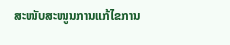ສະໜັບສະໜູນການແກ້ໄຂການ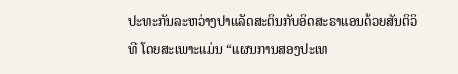ປະທະກັນລະຫວ່າງປາແລັດສະຕິນກັບອິດສະຣາແອນດ້ວຍສັນຕິວິທີ ໂດຍສະເພາະແມ່ນ “ແຜນການສອງປະເທ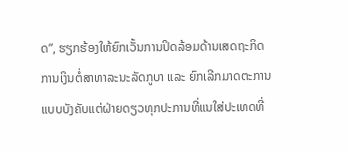ດ”, ຮຽກຮ້ອງໃຫ້ຍົກເວັ້ນການປິດລ້ອມດ້ານເສດຖະກິດການເງິນຕໍ່ສາທາລະນະລັດກູບາ ແລະ ຍົກເລີກມາດຕະການແບບບັງຄັບແຕ່ຝ່າຍດຽວທຸກປະການທີ່ແນໃສ່ປະເທດທີ່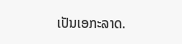ເປັນເອກະລາດ.